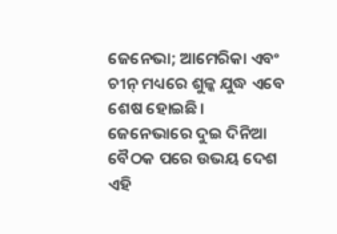ଜେନେଭା; ଆମେରିକା ଏବଂ ଚୀନ୍ ମଧ୍ୟରେ ଶୁଳ୍କ ଯୁଦ୍ଧ ଏବେ ଶେଷ ହୋଇଛି। ଜେନେଭାରେ ଦୁଇ ଦିନିଆ ବୈଠକ ପରେ ଉଭୟ ଦେଶ ଏହି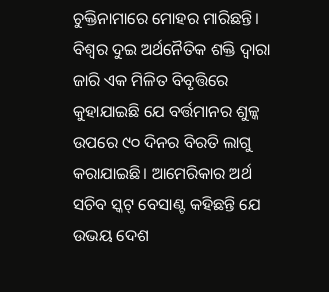ଚୁକ୍ତିନାମାରେ ମୋହର ମାରିଛନ୍ତି। ବିଶ୍ୱର ଦୁଇ ଅର୍ଥନୈତିକ ଶକ୍ତି ଦ୍ୱାରା ଜାରି ଏକ ମିଳିତ ବିବୃତ୍ତିରେ କୁହାଯାଇଛି ଯେ ବର୍ତ୍ତମାନର ଶୁଳ୍କ ଉପରେ ୯୦ ଦିନର ବିରତି ଲାଗୁ କରାଯାଇଛି। ଆମେରିକାର ଅର୍ଥ ସଚିବ ସ୍କଟ୍ ବେସାଣ୍ଟ କହିଛନ୍ତି ଯେ ଉଭୟ ଦେଶ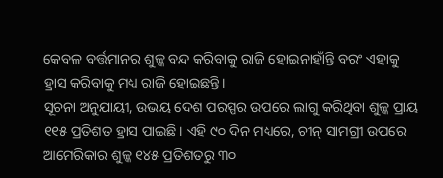କେବଳ ବର୍ତ୍ତମାନର ଶୁଳ୍କ ବନ୍ଦ କରିବାକୁ ରାଜି ହୋଇନାହାଁନ୍ତି ବରଂ ଏହାକୁ ହ୍ରାସ କରିବାକୁ ମଧ୍ୟ ରାଜି ହୋଇଛନ୍ତି।
ସୂଚନା ଅନୁଯାୟୀ, ଉଭୟ ଦେଶ ପରସ୍ପର ଉପରେ ଲାଗୁ କରିଥିବା ଶୁଳ୍କ ପ୍ରାୟ ୧୧୫ ପ୍ରତିଶତ ହ୍ରାସ ପାଇଛି। ଏହି ୯୦ ଦିନ ମଧ୍ୟରେ, ଚୀନ୍ ସାମଗ୍ରୀ ଉପରେ ଆମେରିକାର ଶୁଳ୍କ ୧୪୫ ପ୍ରତିଶତରୁ ୩୦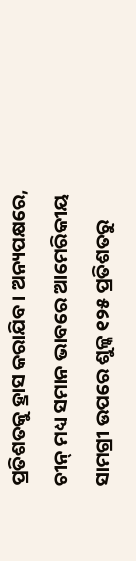ପ୍ରତିଶତକୁ ହ୍ରାସ କରାଯିବ। ଅନ୍ୟପକ୍ଷରେ, ଚୀନ୍ ମଧ୍ୟ ସମାନ ଭାବରେ ଆମେରିକୀୟ ସାମଗ୍ରୀ ଉପରେ ଶୁଳ୍କ ୧୨୫ ପ୍ରତିଶତରୁ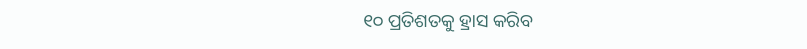୧୦ ପ୍ରତିଶତକୁ ହ୍ରାସ କରିବ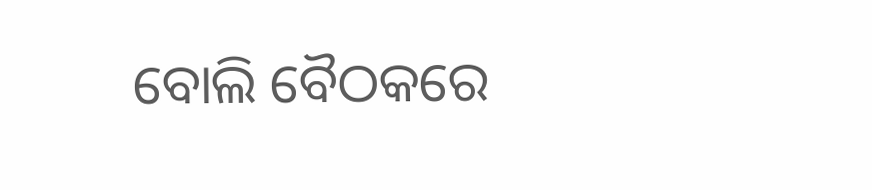ବୋଲି ବୈଠକରେ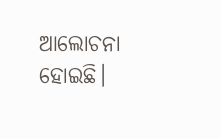ଆଲୋଚନା ହୋଇଛି।